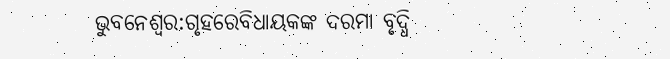ଭୁବନେଶ୍ବର:ଗୃହରେବିଧାୟକଙ୍କ ଦରମା ବୃଦ୍ଧି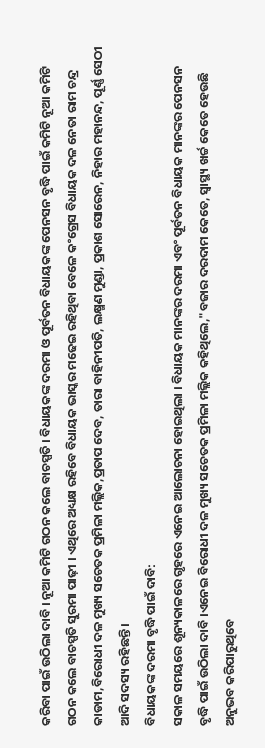କରିବା ପାଇଁ ଉଠିଲା ଦାବି । ନୂଆ କମିଟି ଗଠନ କଲେ ବାଚସ୍ପତି । ବିଧାୟକଙ୍କ ଦରମା ଓ ପୂର୍ବତନ ବିଧାୟକଙ୍କ ପେନସନ ବୃଦ୍ଧି ପାଇଁ କମିଟି ନୂଆ କମିଟି ଗଠନ କଲେ ବାଚସ୍ପତି ସୁରମା ପାଢ଼ୀ । ଏଥିରେ ଅଧ୍ୟକ୍ଷ ରହିବେ ବିଧାୟକ ଭାସ୍କର ମଢେଇ ରହିଥିବା ବେଳେ କଂଗ୍ରେସ ବିଧାୟକ ଦଳ ନେତା ରାମ ଚନ୍ଦ୍ର କାଡାମ,ବିରୋଧୀ ଦଳ ମୁଖ୍ୟ ସଚେତକ ପ୍ରମିଳା ମଲ୍ଲିକ,ପ୍ରତାପ ଦେବ, ତାରା ବାହିନୀପତି, ଲକ୍ଷ୍ମଣ ମୁଣ୍ଡା, ପ୍ରକାଶ ସୋରେନ, ନିହାର ମହାନନ୍ଦ, ପୂର୍ଣ୍ଣ ସେଠୀ ଆଦି ସଦସ୍ୟ ରହିଛନ୍ତି ।
ବିଧାୟକଙ୍କ ଦରମା ବୃଦ୍ଧି ପାଇଁ ଦାବି:
ସକାଳ ସମୟରେ ଶୂନ୍ୟକାଳରେ ଗୃହରେ ଏନେଇ ଆଲୋଚନା ହୋଇଥିଲା । ବିଧାୟକ ମାନଙ୍କର ଦରମା ଏବଂ ପୂର୍ବତନ ବିଧାୟକ ମାନଙ୍କର ପେନସନ ବୃଦ୍ଧି ପାଇଁ ଉଠିଲା ଦାବି ।ଏନେଇ ବିରୋଧୀ ଦଳ ମୁଖ୍ୟ ସଚେତକ ପ୍ରମିଳା ମଲ୍ଲିକ କହିଥିଲେ,"ବଜାର ଦରଦାମ କେତେ, ସ୍ବାସ୍ଥ୍ୟ ଖର୍ଚ୍ଚ କେତେ ହେଉଛି ଅନୁଭବ କରିପାରୁଥିବେ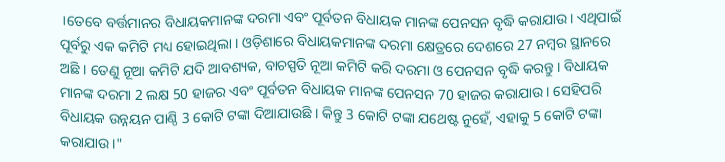।ତେବେ ବର୍ତ୍ତମାନର ବିଧାୟକମାନଙ୍କ ଦରମା ଏବଂ ପୂର୍ବତନ ବିଧାୟକ ମାନଙ୍କ ପେନସନ ବୃଦ୍ଧି କରାଯାଉ । ଏଥିପାଇଁ ପୂର୍ବରୁ ଏକ କମିଟି ମଧ୍ୟ ହୋଇଥିଲା । ଓଡ଼ିଶାରେ ବିଧାୟକମାନଙ୍କ ଦରମା କ୍ଷେତ୍ରରେ ଦେଶରେ 27 ନମ୍ବର ସ୍ଥାନରେ ଅଛି । ତେଣୁ ନୂଆ କମିଟି ଯଦି ଆବଶ୍ୟକ, ବାଚସ୍ପତି ନୂଆ କମିଟି କରି ଦରମା ଓ ପେନସନ ବୃଦ୍ଧି କରନ୍ତୁ । ବିଧାୟକ ମାନଙ୍କ ଦରମା 2 ଲକ୍ଷ 50 ହାଜର ଏବଂ ପୂର୍ବତନ ବିଧାୟକ ମାନଙ୍କ ପେନସନ 70 ହାଜର କରାଯାଉ । ସେହିପରି ବିଧାୟକ ଉନ୍ନୟନ ପାଣ୍ଠି 3 କୋଟି ଟଙ୍କା ଦିଆଯାଉଛି । କିନ୍ତୁ 3 କୋଟି ଟଙ୍କା ଯଥେଷ୍ଟ ନୁହେଁ, ଏହାକୁ 5 କୋଟି ଟଙ୍କା କରାଯାଉ ।"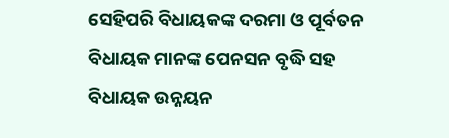ସେହିପରି ବିଧାୟକଙ୍କ ଦରମା ଓ ପୂର୍ବତନ ବିଧାୟକ ମାନଙ୍କ ପେନସନ ବୃଦ୍ଧି ସହ ବିଧାୟକ ଉନ୍ନୟନ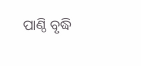ପାଣ୍ଠି ବୃଦ୍ଧି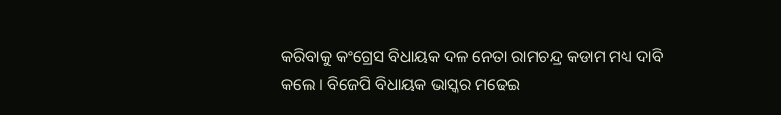କରିବାକୁ କଂଗ୍ରେସ ବିଧାୟକ ଦଳ ନେତା ରାମଚନ୍ଦ୍ର କଡାମ ମଧ୍ୟ ଦାବି କଲେ । ବିଜେପି ବିଧାୟକ ଭାସ୍କର ମଢେଇ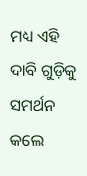ମଧ୍ୟ ଏହି ଦାବି ଗୁଡ଼ିକୁ ସମର୍ଥନ କଲେ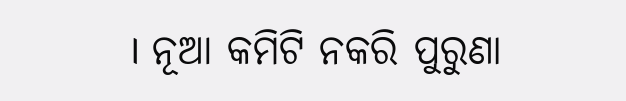। ନୂଆ କମିଟି ନକରି ପୁରୁଣା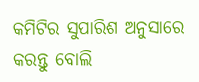କମିଟିର ସୁପାରିଶ ଅନୁସାରେ କରନ୍ତୁ ବୋଲି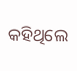କହିଥିଲେ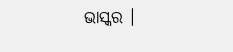ଭାସ୍କର ।